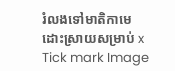រំលងទៅមាតិកាមេ
ដោះស្រាយសម្រាប់ x
Tick mark Image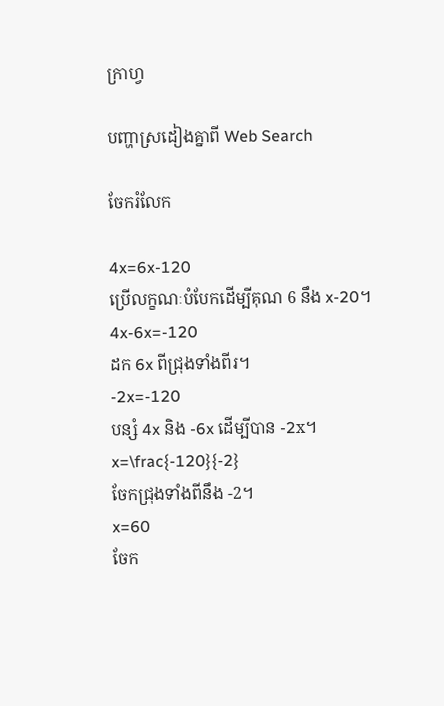ក្រាហ្វ

បញ្ហាស្រដៀងគ្នាពី Web Search

ចែករំលែក

4x=6x-120
ប្រើលក្ខណៈបំបែកដើម្បីគុណ 6 នឹង x-20។
4x-6x=-120
ដក 6x ពីជ្រុងទាំងពីរ។
-2x=-120
បន្សំ 4x និង -6x ដើម្បីបាន -2x។
x=\frac{-120}{-2}
ចែកជ្រុងទាំងពីនឹង -2។
x=60
ចែក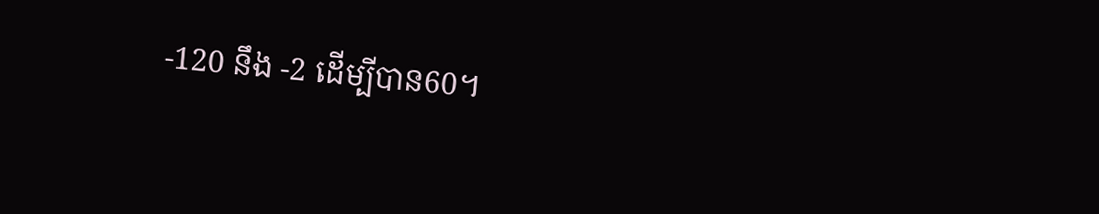-120 នឹង -2 ដើម្បីបាន60។